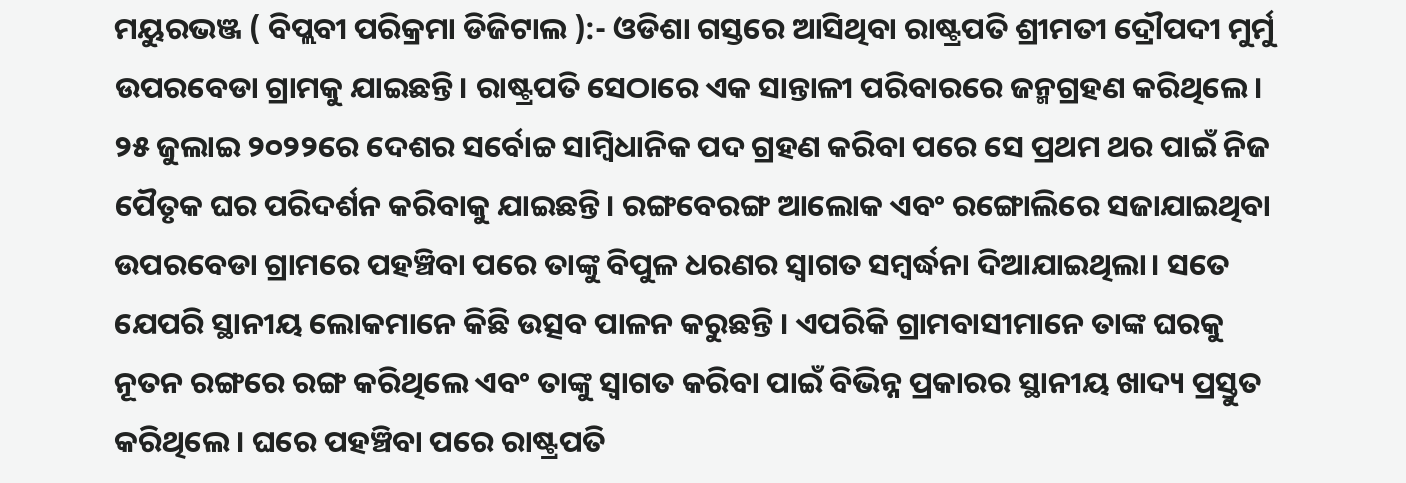ମୟୁରଭଞ୍ଜ ( ବିପ୍ଲବୀ ପରିକ୍ରମା ଡିଜିଟାଲ ):- ଓଡିଶା ଗସ୍ତରେ ଆସିଥିବା ରାଷ୍ଟ୍ରପତି ଶ୍ରୀମତୀ ଦ୍ରୌପଦୀ ମୁର୍ମୁ ଉପରବେଡା ଗ୍ରାମକୁ ଯାଇଛନ୍ତି। ରାଷ୍ଟ୍ରପତି ସେଠାରେ ଏକ ସାନ୍ତାଳୀ ପରିବାରରେ ଜନ୍ମଗ୍ରହଣ କରିଥିଲେ। ୨୫ ଜୁଲାଇ ୨୦୨୨ରେ ଦେଶର ସର୍ବୋଚ୍ଚ ସାମ୍ବିଧାନିକ ପଦ ଗ୍ରହଣ କରିବା ପରେ ସେ ପ୍ରଥମ ଥର ପାଇଁ ନିଜ ପୈତୃକ ଘର ପରିଦର୍ଶନ କରିବାକୁ ଯାଇଛନ୍ତି। ରଙ୍ଗବେରଙ୍ଗ ଆଲୋକ ଏବଂ ରଙ୍ଗୋଲିରେ ସଜାଯାଇଥିବା ଉପରବେଡା ଗ୍ରାମରେ ପହଞ୍ଚିବା ପରେ ତାଙ୍କୁ ବିପୁଳ ଧରଣର ସ୍ୱାଗତ ସମ୍ବର୍ଦ୍ଧନା ଦିଆଯାଇଥିଲା। ସତେ ଯେପରି ସ୍ଥାନୀୟ ଲୋକମାନେ କିଛି ଉତ୍ସବ ପାଳନ କରୁଛନ୍ତି । ଏପରିକି ଗ୍ରାମବାସୀମାନେ ତାଙ୍କ ଘରକୁ ନୂତନ ରଙ୍ଗରେ ରଙ୍ଗ କରିଥିଲେ ଏବଂ ତାଙ୍କୁ ସ୍ୱାଗତ କରିବା ପାଇଁ ବିଭିନ୍ନ ପ୍ରକାରର ସ୍ଥାନୀୟ ଖାଦ୍ୟ ପ୍ରସ୍ତୁତ କରିଥିଲେ । ଘରେ ପହଞ୍ଚିବା ପରେ ରାଷ୍ଟ୍ରପତି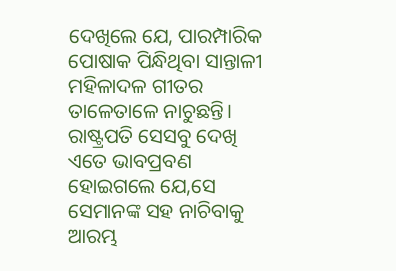ଦେଖିଲେ ଯେ, ପାରମ୍ପାରିକ ପୋଷାକ ପିନ୍ଧିଥିବା ସାନ୍ତାଳୀ ମହିଳାଦଳ ଗୀତର ତାଳେତାଳେ ନାଚୁଛନ୍ତି। ରାଷ୍ଟ୍ରପତି ସେସବୁ ଦେଖି ଏତେ ଭାବପ୍ରବଣ ହୋଇଗଲେ ଯେ,ସେ ସେମାନଙ୍କ ସହ ନାଚିବାକୁ ଆରମ୍ଭ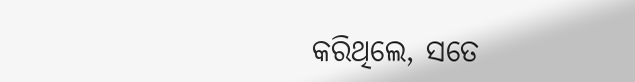କରିଥିଲେ, ସତେ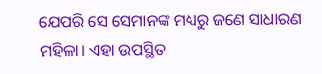ଯେପରି ସେ ସେମାନଙ୍କ ମଧ୍ୟରୁ ଜଣେ ସାଧାରଣ ମହିଳା। ଏହା ଉପସ୍ଥିତ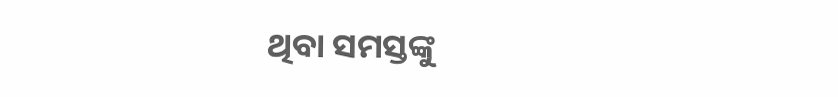ଥିବା ସମସ୍ତଙ୍କୁ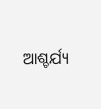ଆଶ୍ଚର୍ଯ୍ୟ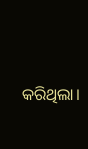କରିଥିଲା।